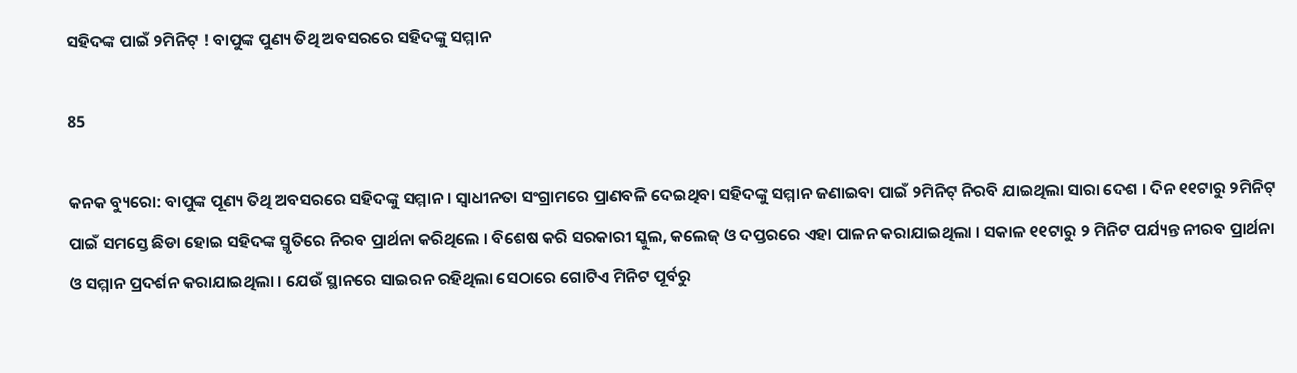ସହିଦଙ୍କ ପାଇଁ ୨ମିନିଟ୍ ! ବାପୁଙ୍କ ପୁଣ୍ୟ ତିଥି ଅବସରରେ ସହିଦଙ୍କୁ ସମ୍ମାନ

85

କନକ ବ୍ୟୁରୋ: ବାପୁଙ୍କ ପୂଣ୍ୟ ତିଥି ଅବସରରେ ସହିଦଙ୍କୁ ସମ୍ମାନ । ସ୍ୱାଧୀନତା ସଂଗ୍ରାମରେ ପ୍ରାଣବଳି ଦେଇଥିବା ସହିଦଙ୍କୁ ସମ୍ମାନ ଜଣାଇବା ପାଇଁ ୨ମିନିଟ୍ ନିରବି ଯାଇଥିଲା ସାରା ଦେଶ । ଦିନ ୧୧ଟାରୁ ୨ମିନିଟ୍ ପାଇଁ ସମସ୍ତେ ଛିଡା ହୋଇ ସହିଦଙ୍କ ସ୍ମୃତିରେ ନିରବ ପ୍ରାର୍ଥନା କରିଥିଲେ । ବିଶେଷ କରି ସରକାରୀ ସ୍କୁଲ, କଲେଜ୍ ଓ ଦପ୍ତରରେ ଏହା ପାଳନ କରାଯାଇଥିଲା । ସକାଳ ୧୧ଟାରୁ ୨ ମିନିଟ ପର୍ଯ୍ୟନ୍ତ ନୀରବ ପ୍ରାର୍ଥନା ଓ ସମ୍ମାନ ପ୍ରଦର୍ଶନ କରାଯାଇଥିଲା । ଯେଉଁ ସ୍ଥାନରେ ସାଇରନ ରହିଥିଲା ସେଠାରେ ଗୋଟିଏ ମିନିଟ ପୂର୍ବରୁ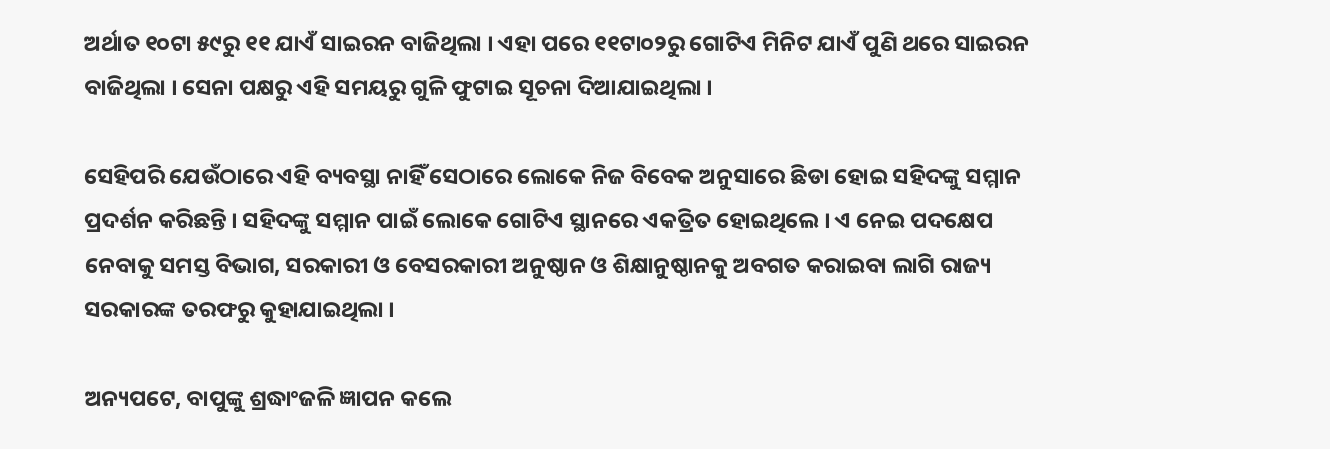ଅର୍ଥାତ ୧୦ଟା ୫୯ରୁ ୧୧ ଯାଏଁ ସାଇରନ ବାଜିଥିଲା । ଏହା ପରେ ୧୧ଟା୦୨ରୁ ଗୋଟିଏ ମିନିଟ ଯାଏଁ ପୁଣି ଥରେ ସାଇରନ ବାଜିଥିଲା । ସେନା ପକ୍ଷରୁ ଏହି ସମୟରୁ ଗୁଳି ଫୁଟାଇ ସୂଚନା ଦିଆଯାଇଥିଲା ।

ସେହିପରି ଯେଉଁଠାରେ ଏହି ବ୍ୟବସ୍ଥା ନାହିଁ ସେଠାରେ ଲୋକେ ନିଜ ବିବେକ ଅନୁସାରେ ଛିଡା ହୋଇ ସହିଦଙ୍କୁ ସମ୍ମାନ ପ୍ରଦର୍ଶନ କରିଛନ୍ତି । ସହିଦଙ୍କୁ ସମ୍ମାନ ପାଇଁ ଲୋକେ ଗୋଟିଏ ସ୍ଥାନରେ ଏକତ୍ରିତ ହୋଇଥିଲେ । ଏ ନେଇ ପଦକ୍ଷେପ ନେବାକୁ ସମସ୍ତ ବିଭାଗ, ସରକାରୀ ଓ ବେସରକାରୀ ଅନୁଷ୍ଠାନ ଓ ଶିକ୍ଷାନୁଷ୍ଠାନକୁ ଅବଗତ କରାଇବା ଲାଗି ରାଜ୍ୟ ସରକାରଙ୍କ ତରଫରୁ କୁହାଯାଇଥିଲା ।

ଅନ୍ୟପଟେ, ବାପୁଙ୍କୁ ଶ୍ରଦ୍ଧାଂଜଳି ଜ୍ଞାପନ କଲେ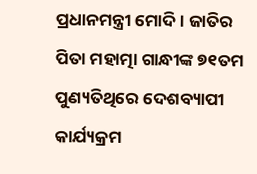ପ୍ରଧାନମନ୍ତ୍ରୀ ମୋଦି । ଜାତିର ପିତା ମହାତ୍ମା ଗାନ୍ଧୀଙ୍କ ୭୧ତମ ପୁଣ୍ୟତିଥିରେ ଦେଶବ୍ୟାପୀ କାର୍ଯ୍ୟକ୍ରମ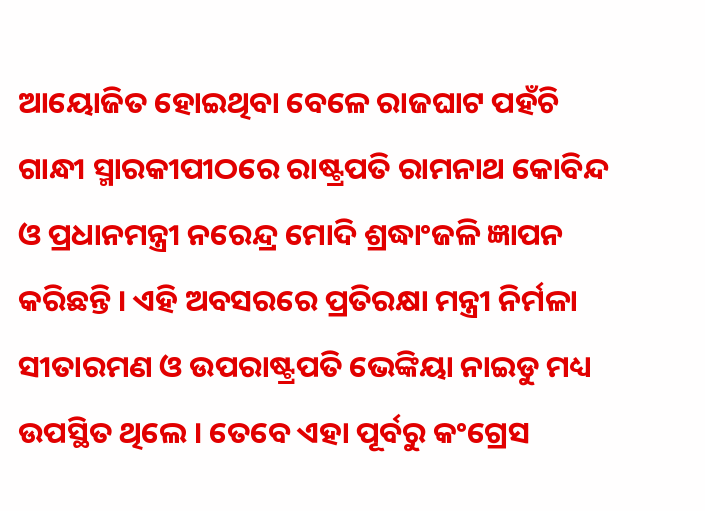ଆୟୋଜିତ ହୋଇଥିବା ବେଳେ ରାଜଘାଟ ପହଁଚି ଗାନ୍ଧୀ ସ୍ମାରକୀପୀଠରେ ରାଷ୍ଟ୍ରପତି ରାମନାଥ କୋବିନ୍ଦ ଓ ପ୍ରଧାନମନ୍ତ୍ରୀ ନରେନ୍ଦ୍ର ମୋଦି ଶ୍ରଦ୍ଧାଂଜଳି ଜ୍ଞାପନ କରିଛନ୍ତି । ଏହି ଅବସରରେ ପ୍ରତିରକ୍ଷା ମନ୍ତ୍ରୀ ନିର୍ମଳା ସୀତାରମଣ ଓ ଉପରାଷ୍ଟ୍ରପତି ଭେଙ୍କିୟା ନାଇଡୁ ମଧ୍ୟ ଉପସ୍ଥିତ ଥିଲେ । ତେବେ ଏହା ପୂର୍ବରୁ କଂଗ୍ରେସ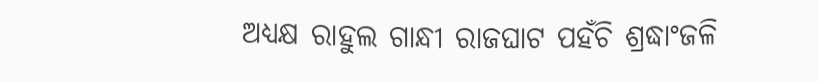ଅଧ୍ୟକ୍ଷ ରାହୁଲ ଗାନ୍ଧୀ ରାଜଘାଟ ପହଁଚି ଶ୍ରଦ୍ଧାଂଜଳି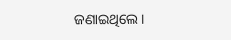ଜଣାଇଥିଲେ ।